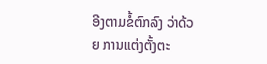ອີງຕາມຂໍ້ຕົກລົງ ວ່າດ້ວຍ ການແຕ່ງຕັ້ງຕະ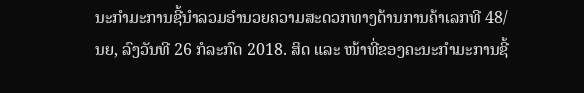ນະກໍາມະການຊີ້ນໍາລວມອໍານວຍຄວາມສະດວກທາງດ້ານການຄ້າເລກທີ 48/ນຍ, ລົງວັນທີ 26 ກໍລະກົດ 2018. ສິດ ແລະ ໜ້າທີ່ຂອງຄະນະກໍາມະການຊີ້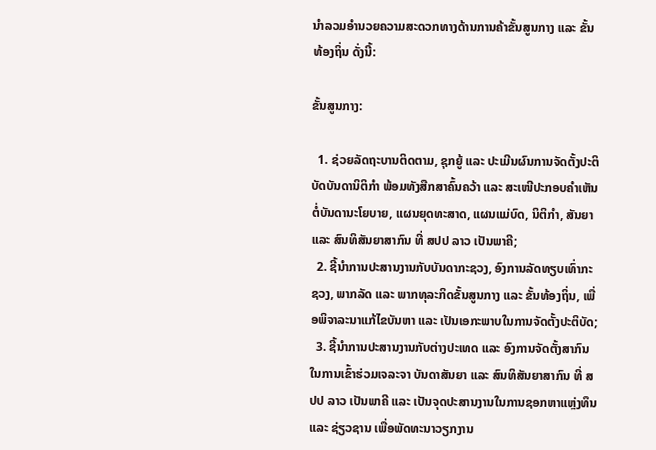ນໍາລວມອໍານວຍຄວາມສະດວກທາງດ້ານການຄ້າຂັ້ນສູນກາງ ແລະ ຂັ້ນທ້ອງຖິ່ນ ດັ່ງນີ້:

ຂັ້ນສູນກາງ:

  1. ຊ່ວຍລັດຖະບານຕິດຕາມ, ຊຸກຍູ້ ແລະ ປະເມີນຜົນການຈັດຕັ້ງປະຕິບັດບັນດານິຕິກໍາ ພ້ອມທັງສືກສາຄົ້ນຄວ້າ ແລະ ສະເໜີປະກອບຄໍາເຫັນ ຕໍ່ບັນດານະໂຍບາຍ, ແຜນຍຸດທະສາດ, ແຜນແມ່ບົດ, ນິຕິກໍາ, ສັນຍາ ແລະ ສົນທິສັນຍາສາກົນ ທີ່ ສປປ ລາວ ເປັນພາຄີ;
  2. ຊີ້ນໍາການປະສານງານກັບບັນດາກະຊວງ, ອົງການລັດທຽບເທົ່າກະຊວງ, ພາກລັດ ແລະ ພາກທຸລະກິດຂັ້ນສູນກາງ ແລະ ຂັ້ນທ້ອງຖິ່ນ, ເພື່ອພິຈາລະນາແກ້ໄຂບັນຫາ ແລະ ເປັນເອກະພາບໃນການຈັດຕັ້ງປະຕິບັດ;
  3. ຊີ້ນໍາການປະສານງານກັບຕ່າງປະເທດ ແລະ ອົງການຈັດຕັ້ງສາກົນ ໃນການເຂົ້າຮ່ວມເຈລະຈາ ບັນດາສັນຍາ ແລະ ສົນທິສັນຍາສາກົນ ທີ່ ສປປ ລາວ ເປັນພາຄີ ແລະ ເປັນຈຸດປະສານງານໃນການຊອກຫາແຫຼ່ງທຶນ ແລະ ຊ່ຽວຊານ ເພື່ອພັດທະນາວຽກງານ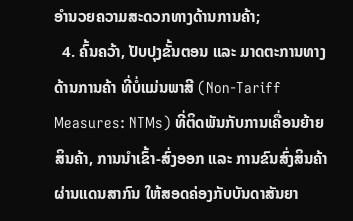ອໍານວຍຄວາມສະດວກທາງດ້ານການຄ້າ;
  4. ຄົ້ນຄວ້າ, ປັບປຸງຂັ້ນຕອນ ແລະ ມາດຕະການທາງດ້ານການຄ້າ ທີ່ບໍ່ແມ່ນພາສີ (Non-Tariff Measures: NTMs) ທີ່ຕິດພັນກັບການເຄື່ອນຍ້າຍສິນຄ້າ, ການນໍາເຂົ້າ-ສົ່ງອອກ ແລະ ການຂົນສົ່ງສິນຄ້າຜ່ານແດນສາກົນ ໃຫ້ສອດຄ່ອງກັບບັນດາສັນຍາ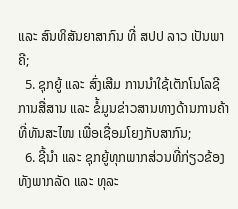ແລະ ສົນທິສັນຍາສາກົນ ທີ່ ສປປ ລາວ ເປັນພາຄີ;
  5. ຊຸກຍູ້ ແລະ ສົ່ງເສີມ ການນໍາໃຊ້ເຕັກໂນໂລຊີການສື່ສານ ແລະ ຂໍ້ມູນຂ່າວສານທາງດ້ານການຄ້າ ທີ່ທັນສະໄໜ ເພື່ອເຊື່ອມໂຍງກັບສາກົນ;
  6. ຊີ້ນໍາ ແລະ ຊຸກຍູ້ທຸກພາກສ່ວນທີ່ກ່ຽວຂ້ອງທັງພາກລັດ ແລະ ທຸລະ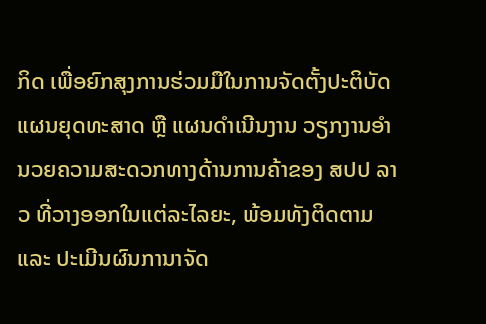ກິດ ເພື່ອຍົກສຸງການຮ່ວມມືໃນການຈັດຕັ້ງປະຕິບັດ ແຜນຍຸດທະສາດ ຫຼື ແຜນດໍາເນີນງານ ວຽກງານອໍານວຍຄວາມສະດວກທາງດ້ານການຄ້າຂອງ ສປປ ລາວ ທີ່ວາງອອກໃນແຕ່ລະໄລຍະ, ພ້ອມທັງຕິດຕາມ ແລະ ປະເມີນຜົນການາຈັດ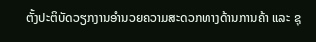ຕັ້ງປະຕິບັດວຽກງານອໍານວຍຄວາມສະດວກທາງດ້ານການຄ້າ ແລະ ຊຸ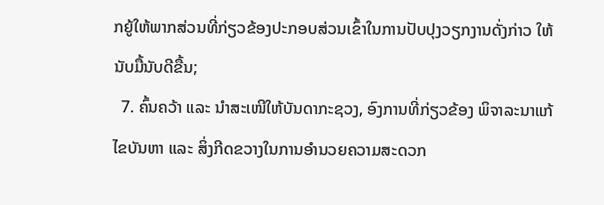ກຍູ້ໃຫ້ພາກສ່ວນທີ່ກ່ຽວຂ້ອງປະກອບສ່ວນເຂົ້າໃນການປັບປຸງວຽກງານດັ່ງກ່າວ ໃຫ້ນັບມື້ນັບດີຂື້ນ;
  7. ຄົ້ນຄວ້າ ແລະ ນໍາສະເໜີໃຫ້ບັນດາກະຊວງ, ອົງການທີ່ກ່ຽວຂ້ອງ ພິຈາລະນາແກ້ໄຂບັນຫາ ແລະ ສິ່ງກີດຂວາງໃນການອໍານວຍຄວາມສະດວກ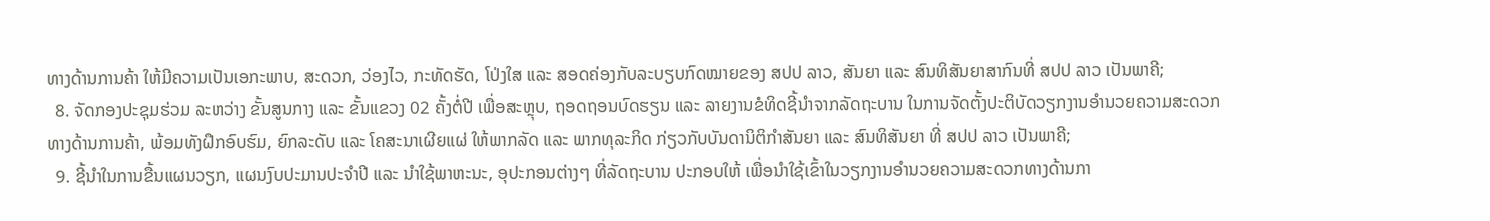ທາງດ້ານການຄ້າ ໃຫ້ມີຄວາມເປັນເອກະພາບ, ສະດວກ, ວ່ອງໄວ, ກະທັດຮັດ, ໂປ່ງໃສ ແລະ ສອດຄ່ອງກັບລະບຽບກົດໝາຍຂອງ ສປປ ລາວ, ສັນຍາ ແລະ ສົນທິສັນຍາສາກົນທີ່ ສປປ ລາວ ເປັນພາຄີ;
  8. ຈັດກອງປະຊຸມຮ່ວມ ລະຫວ່າງ ຂັ້ນສູນກາງ ແລະ ຂັ້ນແຂວງ 02 ຄັ້ງຕໍ່ປີ ເພື່ອສະຫຼຸບ, ຖອດຖອນບົດຮຽນ ແລະ ລາຍງານຂໍທິດຊີ້ນໍາຈາກລັດຖະບານ ໃນການຈັດຕັ້ງປະຕິບັດວຽກງານອໍານວຍຄວາມສະດວກທາງດ້ານການຄ້າ, ພ້ອມທັງຝຶກອົບຮົມ, ຍົກລະດັບ ແລະ ໂຄສະນາເຜີຍແຜ່ ໃຫ້ພາກລັດ ແລະ ພາກທຸລະກິດ ກ່ຽວກັບບັນດານິຕິກໍາສັນຍາ ແລະ ສົນທິສັນຍາ ທີ່ ສປປ ລາວ ເປັນພາຄີ;
  9. ຊີ້ນໍາໃນການຂື້ນແຜນວຽກ, ແຜນງົບປະມານປະຈໍາປີ ແລະ ນໍາໃຊ້ພາຫະນະ, ອຸປະກອນຕ່າງໆ ທີ່ລັດຖະບານ ປະກອບໃຫ້ ເພື່ອນໍາໃຊ້ເຂົ້າໃນວຽກງານອໍານວຍຄວາມສະດວກທາງດ້ານກາ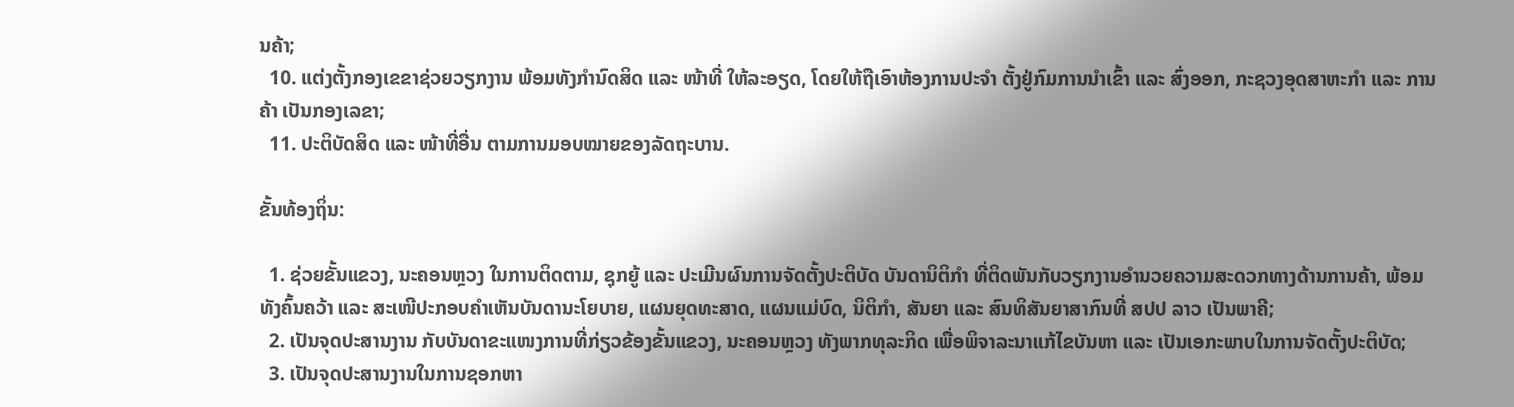ນຄ້າ;
  10. ແຕ່ງຕັ້ງກອງເຂຂາຊ່ວຍວຽກງານ ພ້ອມທັງກໍານົດສິດ ແລະ ໜ້າທີ່ ໃຫ້ລະອຽດ, ໂດຍໃຫ້ຖືເອົາຫ້ອງການປະຈໍາ ຕັ້ງຢູ່ກົມການນໍາເຂົ້າ ແລະ ສົ່ງອອກ, ກະຊວງອຸດສາຫະກໍາ ແລະ ການຄ້າ ເປັນກອງເລຂາ;
  11. ປະຕິບັດສິດ ແລະ ໜ້າທີ່ອື່ນ ຕາມການມອບໝາຍຂອງລັດຖະບານ.

ຂັ້ນທ້ອງຖິ່ນ:

  1. ຊ່ວຍຂັ້ນແຂວງ, ນະຄອນຫຼວງ ໃນການຕິດຕາມ, ຊຸກຍູ້ ແລະ ປະເມີນຜົນການຈັດຕັ້ງປະຕິບັດ ບັນດານິຕິກໍາ ທີ່ຕິດພັນກັບວຽກງານອໍານວຍຄວາມສະດວກທາງດ້ານການຄ້າ, ພ້ອມທັງຄົ້ນຄວ້າ ແລະ ສະເໜີປະກອບຄໍາເຫັນບັນດານະໂຍບາຍ, ແຜນຍຸດທະສາດ, ແຜນແມ່ບົດ, ນິຕິກໍາ, ສັນຍາ ແລະ ສົນທິສັນຍາສາກົນທີ່ ສປປ ລາວ ເປັນພາຄີ;
  2. ເປັນຈຸດປະສານງານ ກັບບັນດາຂະແໜງການທີ່ກ່ຽວຂ້ອງຂັ້ນແຂວງ, ນະຄອນຫຼວງ ທັງພາກທຸລະກິດ ເພື່ອພິຈາລະນາແກ້ໄຂບັນຫາ ແລະ ເປັນເອກະພາບໃນການຈັດຕັ້ງປະຕິບັດ;
  3. ເປັນຈຸດປະສານງານໃນການຊອກຫາ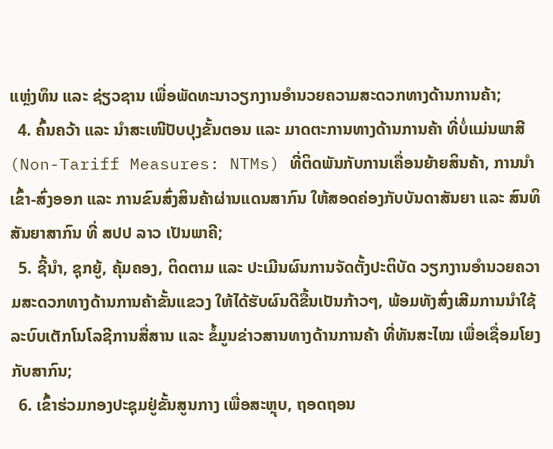ແຫຼ່ງທຶນ ແລະ ຊ່ຽວຊານ ເພື່ອພັດທະນາວຽກງານອໍານວຍຄວາມສະດວກທາງດ້ານການຄ້າ;
  4. ຄົ້ນຄວ້າ ແລະ ນໍາສະເໜີປັບປຸງຂັ້ນຕອນ ແລະ ມາດຕະການທາງດ້ານການຄ້າ ທີ່ບໍ່ແມ່ນພາສີ (Non-Tariff Measures: NTMs) ທີ່ຕິດພັນກັບການເຄື່ອນຍ້າຍສິນຄ້າ, ການນໍາເຂົ້າ-ສົ່ງອອກ ແລະ ການຂົນສົ່ງສິນຄ້າຜ່ານແດນສາກົນ ໃຫ້ສອດຄ່ອງກັບບັນດາສັນຍາ ແລະ ສົນທິສັນຍາສາກົນ ທີ່ ສປປ ລາວ ເປັນພາຄີ;
  5. ຊີ້ນໍາ, ຊຸກຍູ້, ຄຸ້ມຄອງ, ຕິດຕາມ ແລະ ປະເມີນຜົນການຈັດຕັ້ງປະຕິບັດ ວຽກງານອໍານວຍຄວາມສະດວກທາງດ້ານການຄ້າຂັ້ນແຂວງ ໃຫ້ໄດ້ຮັບຜົນດີຂື້ນເປັນກ້າວໆ, ພ້ອມທັງສົ່ງເສີມການນໍາໃຊ້ລະບົບເຕັກໂນໂລຊີການສື່ສານ ແລະ ຂໍ້ມູນຂ່າວສານທາງດ້ານການຄ້າ ທີ່ທັນສະໄໝ ເພື່ອເຊື່ອມໂຍງກັບສາກົນ;
  6. ເຂົ້າຮ່ວມກອງປະຊຸມຢູ່ຂັ້ນສູນກາງ ເພື່ອສະຫຼຸບ, ຖອດຖອນ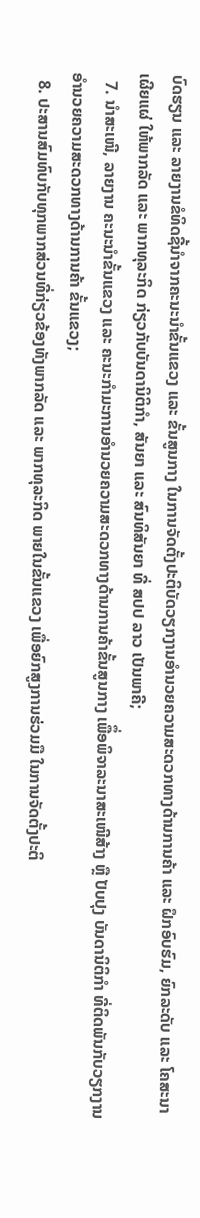ບົດຮຽນ ແລະ ລາຍງານຂໍທິດຊີ້ນໍາຈາກຄະນະນໍາຂັ້ນແຂວງ ແລະ ຂັ້ນສູນກາງ ໃນການຈັດຕັ້ງປະຕິບັດວຽກງານອໍານວຍຄວາມສະດວກທາງດ້ານການຄ້າ ແລະ ຝຶກອົບຮົມ, ຍົກລະດັບ ແລະ ໂຄສະນາເຜີຍແຜ່ ໃຫ້ພາກລັດ ແລະ ພາກທຸລະກິດ ກ່ຽວກັບບັນດານິຕິກໍາ, ສັນຍາ ແລະ ສົນທິສັນຍາ ທີ່ ສປປ ລາວ ເປັນພາຄີ;
  7. ນໍາສະເໜີ, ລາຍງານ ຄະນະນໍາຂັ້ນແຂວງ ແລະ ຄະນະກໍາມະການອໍານວຍຄວາມສະດວກທາງດ້ານການຄ້າຂັ້ນສູນກາງ ເພືຶ່ອພິຈາລະນາສະເໜີສ້າງ ຫຼື ປັບປຸງ ບັນດານິຕິກໍາ ທີ່ຕິດພັນກັບວຽກງານອໍານວຍຄວາມສະດວກທາງດ້ານການຄ້າ ຂັ້ນແຂວງ;
  8. ປະສານສົມທົບກັບທຸກພາກສ່ວນທີ່ກ່ຽວຂ້ອງທັງພາກລັດ ແລະ ພາກທຸລະກິດ ພາຍໃນຂັ້ນແຂວງ ເພື່ອຍົກສູງການຮ່ວມມື ໃນການຈັດຕັ້ງປະຕິ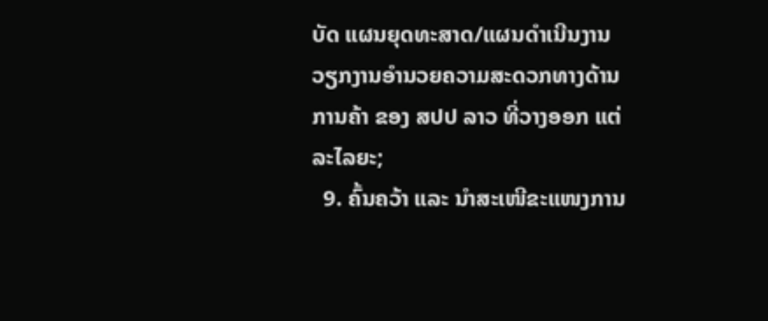ບັດ ແຜນຍຸດທະສາດ/ແຜນດໍາເນີນງານ ວຽກງານອໍານວຍຄວາມສະດວກທາງດ້ານການຄ້າ ຂອງ ສປປ ລາວ ທີ່ວາງອອກ ແຕ່ລະໄລຍະ;
  9. ຄົ້ນຄວ້າ ແລະ ນໍາສະເໜີຂະແໜງການ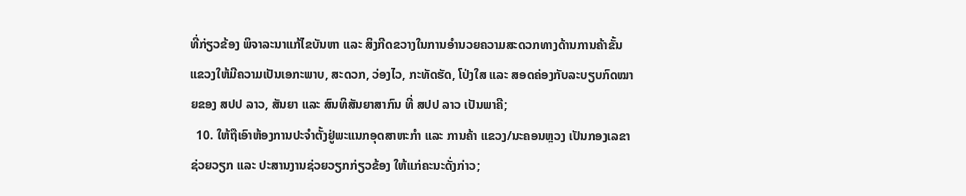ທີ່ກ່ຽວຂ້ອງ ພິຈາລະນາແກ້ໄຂບັນຫາ ແລະ ສິງກີດຂວາງໃນການອໍານວຍຄວາມສະດວກທາງດ້ານການຄ້າຂັ້ນແຂວງໃຫ້ມີຄວາມເປັນເອກະພາບ, ສະດວກ, ວ່ອງໄວ, ກະທັດຮັດ, ໂປ່ງໃສ ແລະ ສອດຄ່ອງກັບລະບຽບກົດໝາຍຂອງ ສປປ ລາວ, ສັນຍາ ແລະ ສົນທິສັນຍາສາກົນ ທີ່ ສປປ ລາວ ເປັນພາຄີ;
  10. ໃຫ້ຖືເອົາຫ້ອງການປະຈໍາຕັ້ງຢູ່ພະແນກອຸດສາຫະກໍາ ແລະ ການຄ້າ ແຂວງ/ນະຄອນຫຼວງ ເປັນກອງເລຂາຊ່ວຍວຽກ ແລະ ປະສານງານຊ່ວຍວຽກກ່ຽວຂ້ອງ ໃຫ້ແກ່ຄະນະດັ່ງກ່າວ;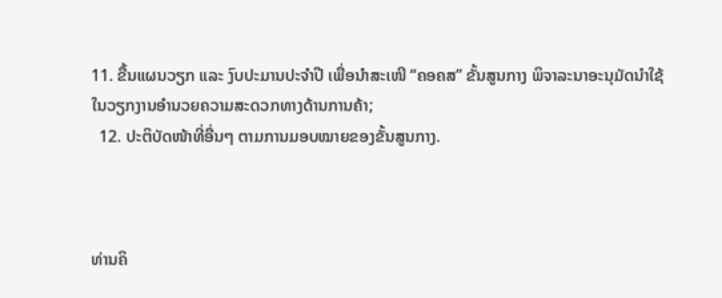11. ຂື້ນແຜນວຽກ ແລະ ງົບປະມານປະຈໍາປີ ເພື່ອນໍາສະເໜີ “ຄອຄສ” ຂັ້ນສູນກາງ ພິຈາລະນາອະນຸມັດນໍາໃຊ້ໃນວຽກງານອໍານວຍຄວາມສະດວກທາງດ້ານການຄ້າ;
  12. ປະຕິບັດໜ້າທີ່ອື່ນໆ ຕາມການມອບໝາຍຂອງຂັ້ນສູນກາງ.



ທ່ານຄິ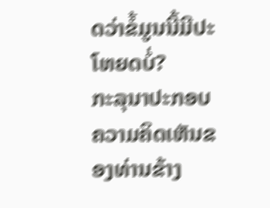ດວ່າຂໍ້ມູນນີ້ມີປະໂຫຍດບໍ່?
ກະລຸນາປະກອບຄວາມຄິດເຫັນຂອງທ່ານຂ້າງ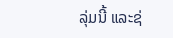ລຸ່ມນີ້ ແລະຊ່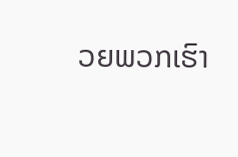ວຍພວກເຮົາ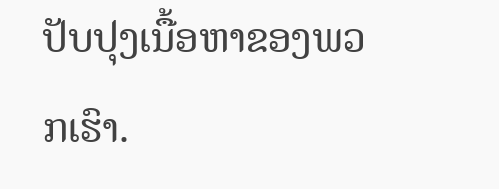ປັບປຸງເນື້ອຫາຂອງພວກເຮົາ.